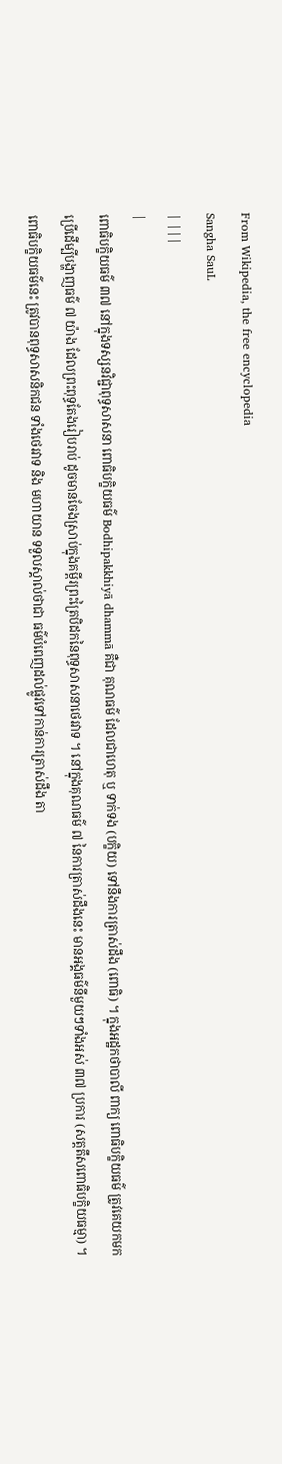From Wikipedia, the free encyclopedia
Sangha SauL
| |||
|
ពោធិបក្ខិយធម៌ ៣៧ នៅក្នុងទស្សនវិជ្ជាពុទ្ធសាសនា ពោធិបក្ខិយធម៌ Bodhipakkhiyā dhammā គឺជា គុណធម៌ ដែលជាហេតុ ឬ ទាក់ទង (បក្ខិយ) ទៅនឹងការត្រាស់ដឹង (ពោធិ) ។ ក្នុងអដ្ឋកថាបាលី ពាក្យ ពោធិបក្ខិយធម៌ ត្រូវគេយកមកប្រើដើម្បីបង្ហាញធម៌ ៧ យ៉ាង ដែលព្រះពុទ្ធតែងរៀបរាប់ ដូចមានចែងស្រាប់ក្នុងគម្ពីរព្រះត្រៃបិដកនៃពុទ្ធសាសនាថេរវាទ ។ នៅក្នុងគុណធម៌ ៧ នៃការត្រាស់ដឹងនេះ មានអង្គធម៌នីមួយៗទាំងអស់ ៣៧ ប្រការ (សត្តតឹសពោធិបក្ខិយធម្មា) ។ ពោធិបក្ខិយធម៌នេះ ត្រូវបានពុទ្ធសាសនិកជន ទាំងថេរវាទ និង មហាយាន ទទួលស្គាល់ថាជា ធម៌បំពេញដល់ផ្លូវទៅកាន់ការត្រាស់ដឹង តា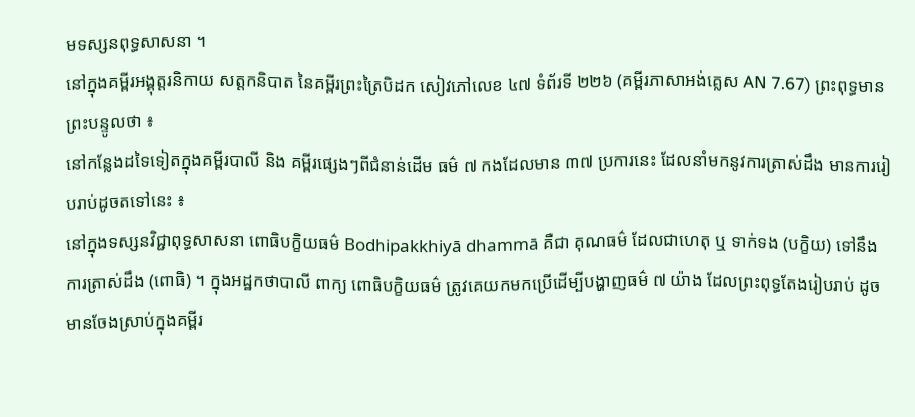មទស្សនពុទ្ធសាសនា ។
នៅក្នុងគម្ពីរអង្គុត្តរនិកាយ សត្តកនិបាត នៃគម្ពីរព្រះត្រៃបិដក សៀវភៅលេខ ៤៧ ទំព័រទី ២២៦ (គម្ពីរភាសាអង់គ្លេស AN 7.67) ព្រះពុទ្ធមានព្រះបន្ទូលថា ៖
នៅកន្លែងដទៃទៀតក្នុងគម្ពីរបាលី និង គម្ពីរផ្សេងៗពីជំនាន់ដើម ធម៌ ៧ កងដែលមាន ៣៧ ប្រការនេះ ដែលនាំមកនូវការត្រាស់ដឹង មានការរៀបរាប់ដូចតទៅនេះ ៖
នៅក្នុងទស្សនវិជ្ជាពុទ្ធសាសនា ពោធិបក្ខិយធម៌ Bodhipakkhiyā dhammā គឺជា គុណធម៌ ដែលជាហេតុ ឬ ទាក់ទង (បក្ខិយ) ទៅនឹងការត្រាស់ដឹង (ពោធិ) ។ ក្នុងអដ្ឋកថាបាលី ពាក្យ ពោធិបក្ខិយធម៌ ត្រូវគេយកមកប្រើដើម្បីបង្ហាញធម៌ ៧ យ៉ាង ដែលព្រះពុទ្ធតែងរៀបរាប់ ដូចមានចែងស្រាប់ក្នុងគម្ពីរ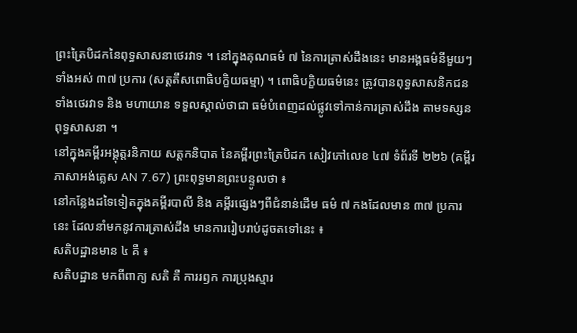ព្រះត្រៃបិដកនៃពុទ្ធសាសនាថេរវាទ ។ នៅក្នុងគុណធម៌ ៧ នៃការត្រាស់ដឹងនេះ មានអង្គធម៌នីមួយៗទាំងអស់ ៣៧ ប្រការ (សត្តតឹសពោធិបក្ខិយធម្មា) ។ ពោធិបក្ខិយធម៌នេះ ត្រូវបានពុទ្ធសាសនិកជន ទាំងថេរវាទ និង មហាយាន ទទួលស្គាល់ថាជា ធម៌បំពេញដល់ផ្លូវទៅកាន់ការត្រាស់ដឹង តាមទស្សនពុទ្ធសាសនា ។
នៅក្នុងគម្ពីរអង្គុត្តរនិកាយ សត្តកនិបាត នៃគម្ពីរព្រះត្រៃបិដក សៀវភៅលេខ ៤៧ ទំព័រទី ២២៦ (គម្ពីរភាសាអង់គ្លេស AN 7.67) ព្រះពុទ្ធមានព្រះបន្ទូលថា ៖
នៅកន្លែងដទៃទៀតក្នុងគម្ពីរបាលី និង គម្ពីរផ្សេងៗពីជំនាន់ដើម ធម៌ ៧ កងដែលមាន ៣៧ ប្រការនេះ ដែលនាំមកនូវការត្រាស់ដឹង មានការរៀបរាប់ដូចតទៅនេះ ៖
សតិបដ្ឋានមាន ៤ គឺ ៖
សតិបដ្ឋាន មកពីពាក្យ សតិ គឺ ការរឭក ការប្រុងស្មារ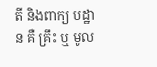តី និងពាក្យ បដ្ឋាន គឺ គ្រឹះ ឬ មូល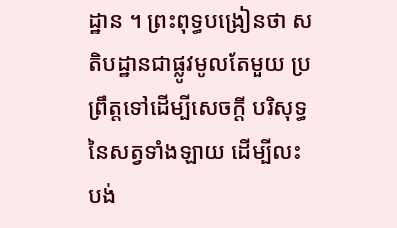ដ្ឋាន ។ ព្រះពុទ្ធបង្រៀនថា សតិបដ្ឋានជាផ្លូវមូលតែមួយ ប្រព្រឹត្តទៅដើម្បីសេចក្តី បរិសុទ្ធនៃសត្វទាំងឡាយ ដើម្បីលះបង់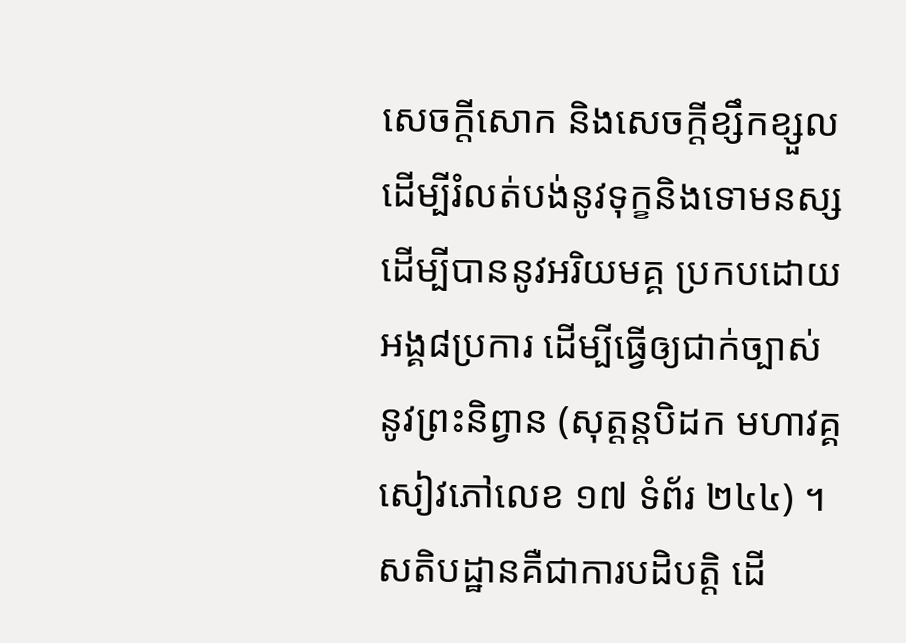សេចក្តីសោក និងសេចក្តីខ្សឹកខ្សួល ដើម្បីរំលត់បង់នូវទុក្ខនិងទោមនស្ស ដើម្បីបាននូវអរិយមគ្គ ប្រកបដោយអង្គ៨ប្រការ ដើម្បីធ្វើឲ្យជាក់ច្បាស់ នូវព្រះនិព្វាន (សុត្តន្តបិដក មហាវគ្គ សៀវភៅលេខ ១៧ ទំព័រ ២៤៤) ។
សតិបដ្ឋានគឺជាការបដិបត្តិ ដើ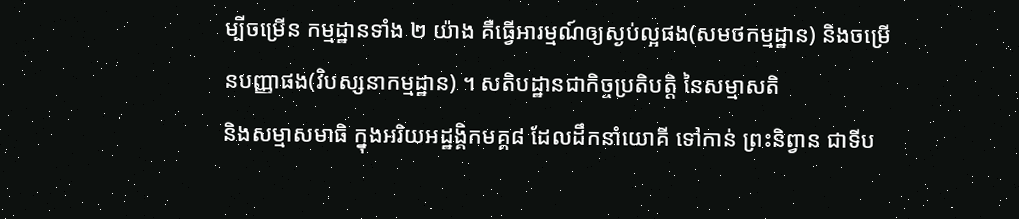ម្បីចម្រើន កម្មដ្ឋានទាំង ២ យ៉ាង គឺធ្វើអារម្មណ៍ឲ្យស្ងប់ល្អផង(សមថកម្មដ្ឋាន) និងចម្រើនបញ្ញាផង(វិបស្សនាកម្មដ្ឋាន) ។ សតិបដ្ឋានជាកិច្ចប្រតិបត្តិ នៃសម្មាសតិ
និងសម្មាសមាធិ ក្នុងអរិយអដ្ឋង្គិកមគ្គ៨ ដែលដឹកនាំយោគី ទៅកាន់ ព្រះនិព្វាន ជាទីប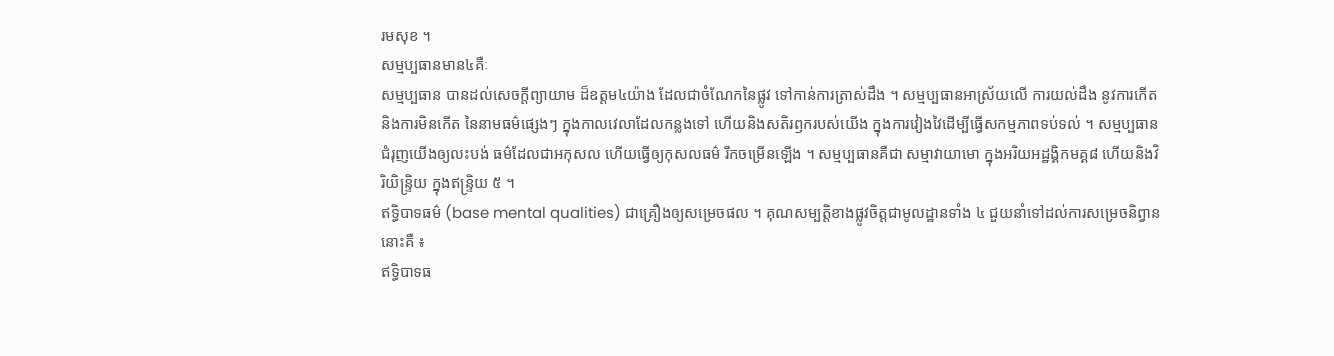រមសុខ ។
សម្មប្បធានមាន៤គឺៈ
សម្មប្បធាន បានដល់សេចក្តីព្យាយាម ដ៏ឧត្តម៤យ៉ាង ដែលជាចំណែកនៃផ្លូវ ទៅកាន់ការត្រាស់ដឹង ។ សម្មប្បធានអាស្រ័យលើ ការយល់ដឹង នូវការកើតនិងការមិនកើត នៃនាមធម៌ផ្សេងៗ ក្នុងកាលវេលាដែលកន្លងទៅ ហើយនិងសតិរឭករបស់យើង ក្នុងការវៀងវៃដើម្បីធ្វើសកម្មភាពទប់ទល់ ។ សម្មប្បធានជំរុញយើងឲ្យលះបង់ ធម៌ដែលជាអកុសល ហើយធ្វើឲ្យកុសលធម៌ រីកចម្រើនឡើង ។ សម្មប្បធានគឺជា សម្មាវាយាមោ ក្នុងអរិយអដ្ឋង្គិកមគ្គ៨ ហើយនិងវិរិយិន្រ្ទិយ ក្នុងឥន្រ្ទិយ ៥ ។
ឥទ្ធិបាទធម៌ (base mental qualities) ជាគ្រឿងឲ្យសម្រេចផល ។ គុណសម្បត្តិខាងផ្លូវចិត្តជាមូលដ្ឋានទាំង ៤ ជួយនាំទៅដល់ការសម្រេចនិព្វាននោះគឺ ៖
ឥទ្ធិបាទធ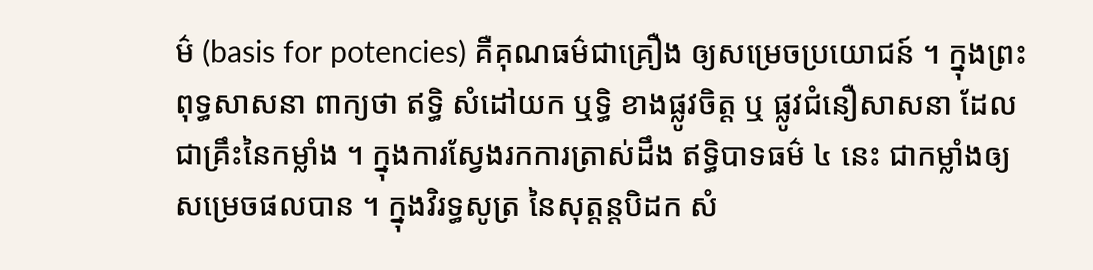ម៌ (basis for potencies) គឺគុណធម៌ជាគ្រឿង ឲ្យសម្រេចប្រយោជន៍ ។ ក្នុងព្រះពុទ្ធសាសនា ពាក្យថា ឥទ្ធិ សំដៅយក ឬទ្ធិ ខាងផ្លូវចិត្ត ឬ ផ្លូវជំនឿសាសនា ដែលជាគ្រឹះនៃកម្លាំង ។ ក្នុងការស្វែងរកការត្រាស់ដឹង ឥទ្ធិបាទធម៌ ៤ នេះ ជាកម្លាំងឲ្យសម្រេចផលបាន ។ ក្នុងវិរទ្ធសូត្រ នៃសុត្តន្តបិដក សំ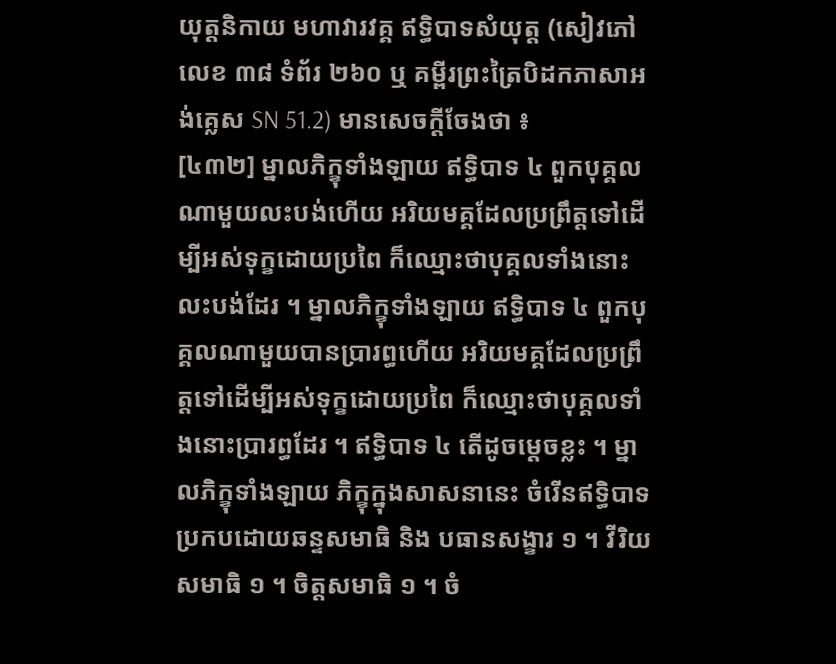យុត្តនិកាយ មហាវារវគ្គ ឥទ្ធិបាទសំយុត្ត (សៀវភៅលេខ ៣៨ ទំព័រ ២៦០ ឬ គម្ពីរព្រះត្រៃបិដកភាសាអង់គ្លេស SN 51.2) មានសេចក្តីចែងថា ៖
[៤៣២] ម្នាលភិក្ខុទាំងឡាយ ឥទ្ធិបាទ ៤ ពួកបុគ្គលណាមួយលះបង់ហើយ អរិយមគ្គដែលប្រព្រឹត្តទៅដើម្បីអស់ទុក្ខដោយប្រពៃ ក៏ឈ្មោះថាបុគ្គលទាំងនោះលះបង់ដែរ ។ ម្នាលភិក្ខុទាំងឡាយ ឥទ្ធិបាទ ៤ ពួកបុគ្គលណាមួយបានប្រារព្ធហើយ អរិយមគ្គដែលប្រព្រឹត្តទៅដើម្បីអស់ទុក្ខដោយប្រពៃ ក៏ឈ្មោះថាបុគ្គលទាំងនោះប្រារព្ធដែរ ។ ឥទ្ធិបាទ ៤ តើដូចម្តេចខ្លះ ។ ម្នាលភិក្ខុទាំងឡាយ ភិក្ខុក្នុងសាសនានេះ ចំរើនឥទ្ធិបាទ ប្រកបដោយឆន្ទសមាធិ និង បធានសង្ខារ ១ ។ វីរិយសមាធិ ១ ។ ចិត្តសមាធិ ១ ។ ចំ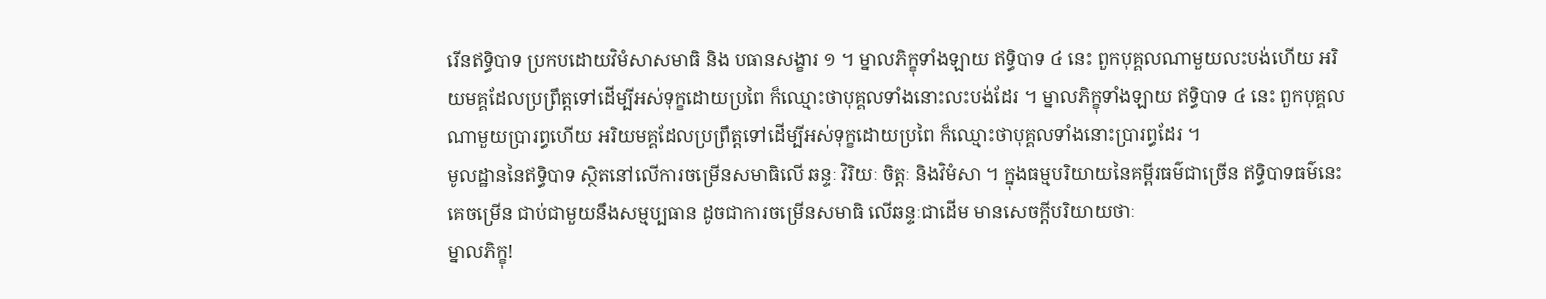រើនឥទ្ធិបាទ ប្រកបដោយវិមំសាសមាធិ និង បធានសង្ខារ ១ ។ ម្នាលភិក្ខុទាំងឡាយ ឥទ្ធិបាទ ៤ នេះ ពួកបុគ្គលណាមួយលះបង់ហើយ អរិយមគ្គដែលប្រព្រឹត្តទៅដើម្បីអស់ទុក្ខដោយប្រពៃ ក៏ឈ្មោះថាបុគ្គលទាំងនោះលះបង់ដែរ ។ ម្នាលភិក្ខុទាំងឡាយ ឥទ្ធិបាទ ៤ នេះ ពួកបុគ្គលណាមួយប្រារព្ធហើយ អរិយមគ្គដែលប្រព្រឹត្តទៅដើម្បីអស់ទុក្ខដោយប្រពៃ ក៏ឈ្មោះថាបុគ្គលទាំងនោះប្រារព្ធដែរ ។
មូលដ្ឋាននៃឥទ្ធិបាទ ស្ថិតនៅលើការចម្រើនសមាធិលើ ឆន្ទៈ វិរិយៈ ចិត្តៈ និងវិមំសា ។ ក្នុងធម្មបរិយាយនៃគម្ពីរធម៌ជាច្រើន ឥទ្ធិបាទធម៌នេះគេចម្រើន ជាប់ជាមួយនឹងសម្មប្បធាន ដូចជាការចម្រើនសមាធិ លើឆន្ទៈជាដើម មានសេចក្តីបរិយាយថាៈ
ម្នាលភិក្ខុ!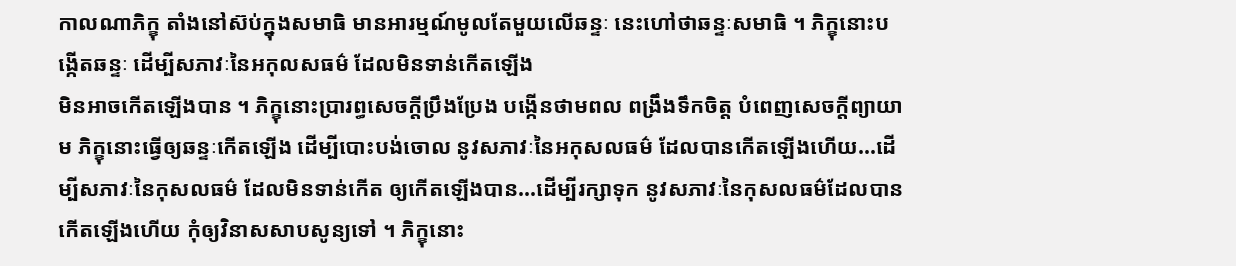កាលណាភិក្ខុ តាំងនៅស៊ប់ក្នុងសមាធិ មានអារម្មណ៍មូលតែមួយលើឆន្ទៈ នេះហៅថាឆន្ទៈសមាធិ ។ ភិក្ខុនោះបង្កើតឆន្ទៈ ដើម្បីសភាវៈនៃអកុលសធម៌ ដែលមិនទាន់កើតឡើង
មិនអាចកើតឡើងបាន ។ ភិក្ខុនោះប្រារព្ធសេចក្តីប្រឹងប្រែង បង្កើនថាមពល ពង្រឹងទឹកចិត្ត បំពេញសេចក្តីព្យាយាម ភិក្ខុនោះធ្វើឲ្យឆន្ទៈកើតឡើង ដើម្បីបោះបង់ចោល នូវសភាវៈនៃអកុសលធម៌ ដែលបានកើតឡើងហើយ...ដើម្បីសភាវៈនៃកុសលធម៌ ដែលមិនទាន់កើត ឲ្យកើតឡើងបាន...ដើម្បីរក្សាទុក នូវសភាវៈនៃកុសលធម៌ដែលបានកើតឡើងហើយ កុំឲ្យវិនាសសាបសូន្យទៅ ។ ភិក្ខុនោះ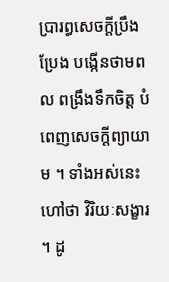ប្រារព្ធសេចក្តីប្រឹងប្រែង បង្កើនថាមពល ពង្រឹងទឹកចិត្ត បំពេញសេចក្តីព្យាយាម ។ ទាំងអស់នេះហៅថា វិរិយៈសង្ខារ ។ ដូ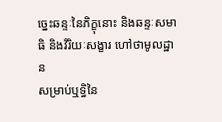ច្នេះឆន្ទៈនៃភិក្ខុនោះ និងឆន្ទៈសមាធិ និងវិរិយៈសង្ខារ ហៅថាមូលដ្ឋាន
សម្រាប់ឬទ្ធិនៃ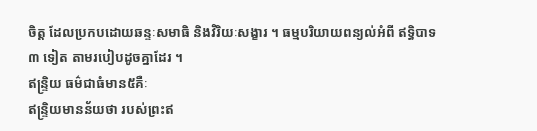ចិត្ត ដែលប្រកបដោយឆន្ទៈសមាធិ និងវិរិយៈសង្ខារ ។ ធម្មបរិយាយពន្យល់អំពី ឥទ្ធិបាទ ៣ ទៀត តាមរបៀបដូចគ្នាដែរ ។
ឥន្រ្ទិយ ធម៌ជាធំមាន៥គឺៈ
ឥន្រ្ទិយមានន័យថា របស់ព្រះឥ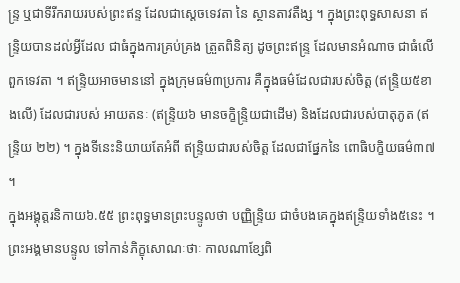ន្រ្ទ ឬជាទីរីករាយរបស់ព្រះឥន្ទ ដែលជាស្តេចទេវតា នៃ ស្ថានតាវតឺង្ស ។ ក្នុងព្រះពុទ្ធសាសនា ឥន្រ្ទិយបានដល់អ្វីដែល ជាធំក្នុងការគ្រប់គ្រង ត្រួតពិនិត្យ ដូចព្រះឥន្រ្ទ ដែលមានអំណាច ជាធំលើពួកទេវតា ។ ឥន្រ្ទិយអាចមាននៅ ក្នុងក្រុមធម៌៣ប្រការ គឺក្នុងធម៌ដែលជារបស់ចិត្ត (ឥន្រ្ទិយ៥ខាងលើ) ដែលជារបស់ អាយតនៈ (ឥន្រ្ទិយ៦ មានចក្ខិន្រ្ទិយជាដើម) និងដែលជារបស់បាតុភូត (ឥន្រ្ទិយ ២២) ។ ក្នុងទីនេះនិយាយតែអំពី ឥន្រ្ទិយជារបស់ចិត្ត ដែលជាផ្នែកនៃ ពោធិបក្ខិយធម៌៣៧ ។
ក្នុងអង្គុត្តរនិកាយ៦.៥៥ ព្រះពុទ្ធមានព្រះបន្ទូលថា បញ្ញិន្រ្ទិយ ជាចំបងគេក្នុងឥន្រ្ទិយទាំង៥នេះ ។ ព្រះអង្គមានបន្ទូល ទៅកាន់ភិក្ខុសោណៈថាៈ កាលណាខ្សែពិ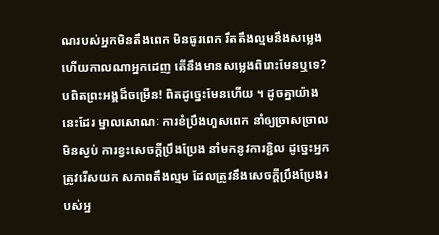ណរបស់អ្នកមិនតឹងពេក មិនធូរពេក រឹតតឹងល្មមនឹងសម្លេង ហើយកាលណាអ្នកដេញ តើនឹងមានសម្លេងពិរោះមែនឬទេ? បពិតព្រះអង្គដ៏ចម្រើន! ពិតដូច្នេះមែនហើយ ។ ដូចគ្នាយ៉ាងនេះដែរ ម្នាលសោណៈ ការខំប្រឹងហួសពេក នាំឲ្យច្រាសច្រាលមិនស្ងប់ ការខ្វះសេចក្តីប្រឹងប្រែង នាំមកនូវការខ្ជិល ដូច្នេះអ្នកត្រូវរើសយក សភាពតឹងល្មម ដែលត្រូវនឹងសេចក្តីប្រឹងប្រែងរបស់អ្ន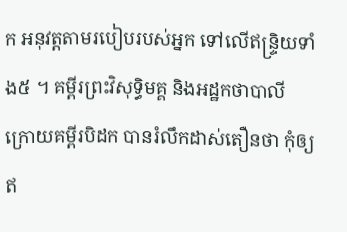ក អនុវត្តតាមរបៀបរបស់អ្នក ទៅលើឥន្រ្ទិយទាំង៥ ។ គម្ពីរព្រះវិសុទ្ធិមគ្គ និងអដ្ឋកថាបាលី ក្រោយគម្ពីរបិដក បានរំលឹកដាស់តឿនថា កុំឲ្យឥ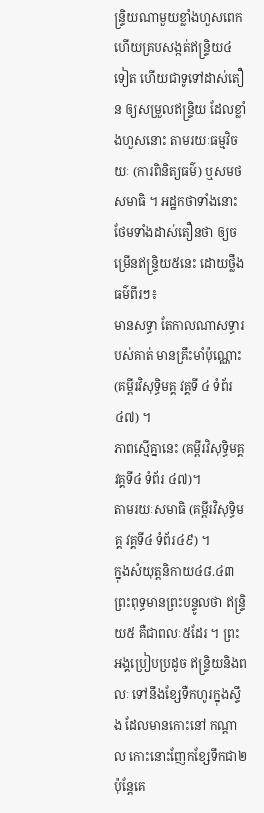ន្រ្ទិយណាមួយខ្លាំងហួសពេក ហើយគ្របសង្កត់ឥន្រ្ទិយ៤ទៀត ហើយជាទូទៅដាស់តឿន ឲ្យសម្រួលឥន្រ្ទិយ ដែលខ្លាំងហួសនោះ តាមរយៈធម្មវិចយៈ (ការពិនិត្យធម៌) ឬសមថសមាធិ ។ អដ្ឋកថាទាំងនោះ ថែមទាំងដាស់តឿនថា ឲ្យចម្រើនឥន្រ្ទិយ៥នេះ ដោយថ្លឹងធម៌ពីរៗ៖
មានសទ្ធា តែកាលណាសទ្ធារបស់គាត់ មានគ្រឹះមាំប៉ុណ្ណោះ (គម្ពីរវិសុទ្ធិមគ្គ វគ្គទី ៤ ទំព័រ ៤៧) ។
ភាពស្មើគ្នានេះ (គម្ពីរវិសុទ្ធិមគ្គ វគ្គទី៤ ទំព័រ ៤៧)។
តាមរយៈសមាធិ (គម្ពីរវិសុទ្ធិមគ្គ វគ្គទី៤ ទំព័រ៤៩) ។
ក្នុងសំយុត្តនិកាយ៤៨.៤៣ ព្រះពុទ្ធមានព្រះបន្ទូលថា ឥន្រ្ទិយ៥ គឺជាពលៈ៥ដែរ ។ ព្រះអង្គប្រៀបប្រដូច ឥន្រ្ទិយនិងពលៈ ទៅនឹងខ្សែទឺកហូរក្នុងស្ទឹង ដែលមានកោះនៅ កណ្តាល កោះនោះញែកខ្សែទឹកជា២ ប៉ុន្តែគេ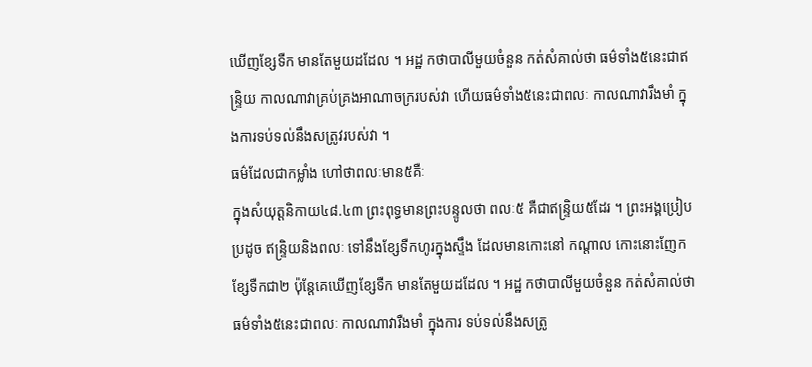ឃើញខ្សែទឺក មានតែមួយដដែល ។ អដ្ឋ កថាបាលីមួយចំនួន កត់សំគាល់ថា ធម៌ទាំង៥នេះជាឥន្រ្ទិយ កាលណាវាគ្រប់គ្រងអាណាចក្ររបស់វា ហើយធម៌ទាំង៥នេះជាពលៈ កាលណាវារឹងមាំ ក្នុងការទប់ទល់នឹងសត្រូវរបស់វា ។
ធម៌ដែលជាកម្លាំង ហៅថាពលៈមាន៥គឺៈ
ក្នុងសំយុត្តនិកាយ៤៨.៤៣ ព្រះពុទ្ធមានព្រះបន្ទូលថា ពលៈ៥ គឺជាឥន្រ្ទិយ៥ដែរ ។ ព្រះអង្គប្រៀបប្រដូច ឥន្រ្ទិយនិងពលៈ ទៅនឹងខ្សែទឺកហូរក្នុងស្ទឹង ដែលមានកោះនៅ កណ្តាល កោះនោះញែកខ្សែទឺកជា២ ប៉ុន្តែគេឃើញខ្សែទឺក មានតែមួយដដែល ។ អដ្ឋ កថាបាលីមួយចំនួន កត់សំគាល់ថា ធម៌ទាំង៥នេះជាពលៈ កាលណាវារឺងមាំ ក្នុងការ ទប់ទល់នឹងសត្រូ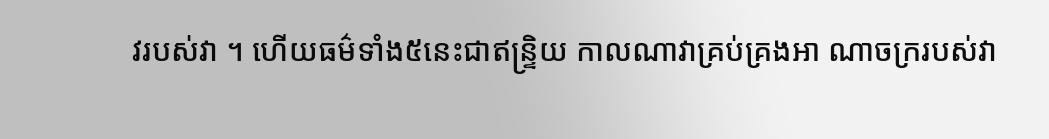វរបស់វា ។ ហើយធម៌ទាំង៥នេះជាឥន្រ្ទិយ កាលណាវាគ្រប់គ្រងអា ណាចក្ររបស់វា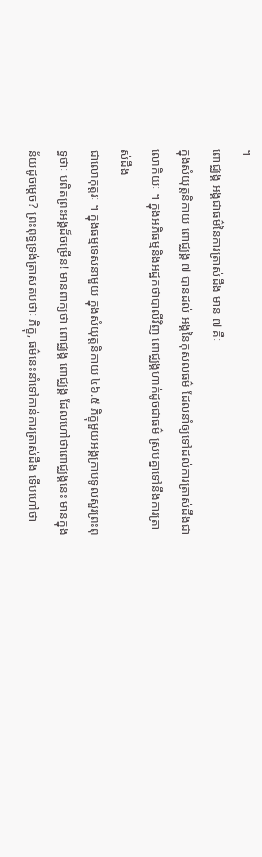។
ពោជ្ឈង្គ អង្គជាធម៌នៃការត្រាស់ដឹង មាន ៧ គឺៈ
ក្នុងសំយុត្តនិកាយ ពោជ្ឈង្គ ៧ បានដល់ អង្គនៃកុសលធម៌ ដែលនាំឲ្យទៅដល់ការត្រាស់ដឹងជាលោកិយៈ ។ ក្នុងអភិធម្មនិងអដ្ឋកថាបាលីវិញ ពោជ្ឈង្គហាក់ដូចជាធម៌ ស្របគ្នាទៅនឹងការត្រាស់ដឹង
ជាលោកុត្តរៈ ។ ក្នុងធម្មទេសនាមួយ ក្នុងសំយុត្តនិកាយ ៤៦.៥ ភិក្ខុមួយអង្គក្រាបទូលសួរព្រះពុទ្ធថាៈ បពិតព្រះអង្គដ៏ចម្រើន! មានពាក្យថា ពោជ្ឈង្គ ពោជ្ឈង្គ ដែលហៅថាពោជ្ឈង្គនេះ មានក្នុងន័យដូចម្តេច? ព្រះពុទ្ធទ្រង់ត្រាសតបថាៈ ភិក្ខុ, ធម៌នេះនាំទៅកាន់ការត្រាស់ដឹង ទើបហៅថា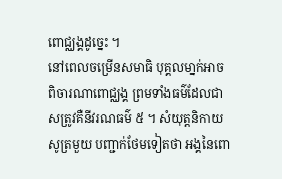ពោជ្ឈង្គដូច្នេះ ។
នៅពេលចម្រើនសមាធិ បុគ្គលមា្នក់អាចពិចារណាពោជ្ឈង្គ ព្រមទាំងធម៌ដែលជាសត្រូវគឺនីវរណធម៌ ៥ ។ សំយុត្តនិកាយសូត្រមួយ បញ្ជាក់ថែមទៀតថា អង្គនៃពោ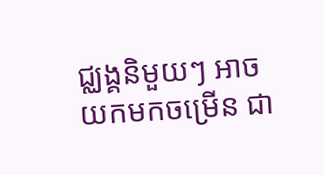ជ្ឈង្គនិមួយៗ អាចយកមកចម្រើន ជា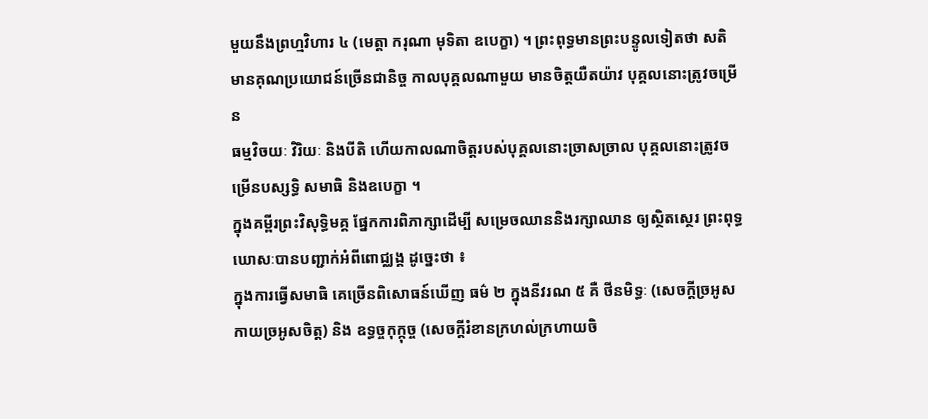មួយនឹងព្រហ្មវិហារ ៤ (មេត្តា ករុណា មុទិតា ឧបេក្ខា) ។ ព្រះពុទ្ធមានព្រះបន្ទូលទៀតថា សតិមានគុណប្រយោជន៍ច្រើនជានិច្ច កាលបុគ្គលណាមួយ មានចិត្តយឺតយ៉ាវ បុគ្គលនោះត្រូវចម្រើន
ធម្មវិចយៈ វិរិយៈ និងបីតិ ហើយកាលណាចិត្តរបស់បុគ្គលនោះច្រាសច្រាល បុគ្គលនោះត្រូវចម្រើនបស្សទ្ធិ សមាធិ និងឧបេក្ខា ។
ក្នុងគម្ពីរព្រះវិសុទ្ធិមគ្គ ផ្នែកការពិភាក្សាដើម្បី សម្រេចឈាននិងរក្សាឈាន ឲ្យស្ថិតស្ថេរ ព្រះពុទ្ធឃោសៈបានបញ្ជាក់អំពីពោជ្ឈង្គ ដូច្នេះថា ៖
ក្នុងការធ្វើសមាធិ គេច្រើនពិសោធន៍ឃើញ ធម៌ ២ ក្នុងនីវរណ ៥ គឺ ថីនមិទ្ធៈ (សេចក្តីច្រអូសកាយច្រអូសចិត្ត) និង ឧទ្ធច្ចកុក្កុច្ច (សេចក្តីរំខានក្រហល់ក្រហាយចិ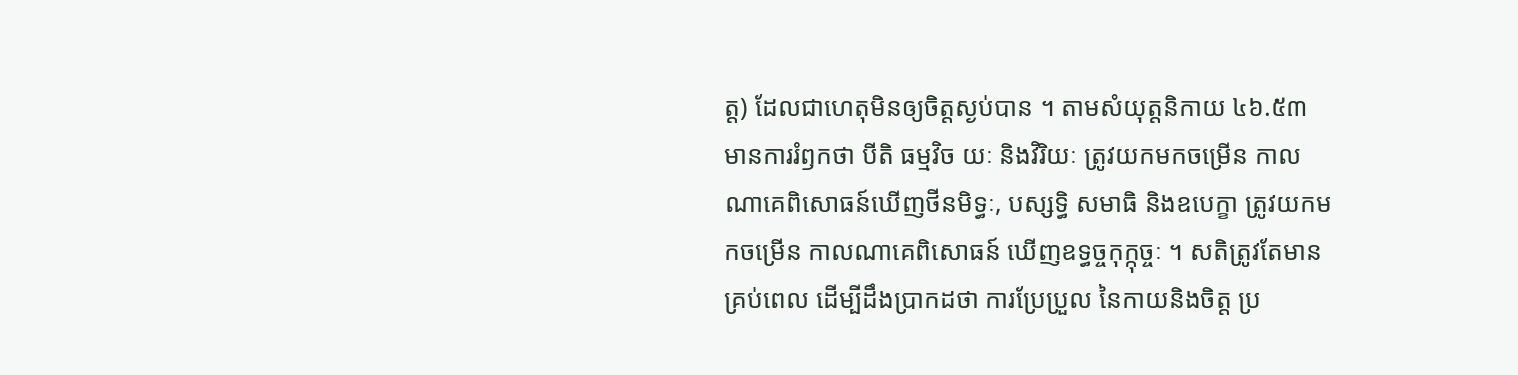ត្ត) ដែលជាហេតុមិនឲ្យចិត្តស្ងប់បាន ។ តាមសំយុត្តនិកាយ ៤៦.៥៣ មានការរំឭកថា បីតិ ធម្មវិច យៈ និងវិរិយៈ ត្រូវយកមកចម្រើន កាលណាគេពិសោធន៍ឃើញថីនមិទ្ធៈ, បស្សទ្ធិ សមាធិ និងឧបេក្ខា ត្រូវយកមកចម្រើន កាលណាគេពិសោធន៍ ឃើញឧទ្ធច្ចកុក្កុច្ចៈ ។ សតិត្រូវតែមានគ្រប់ពេល ដើម្បីដឹងប្រាកដថា ការប្រែប្រួល នៃកាយនិងចិត្ត ប្រ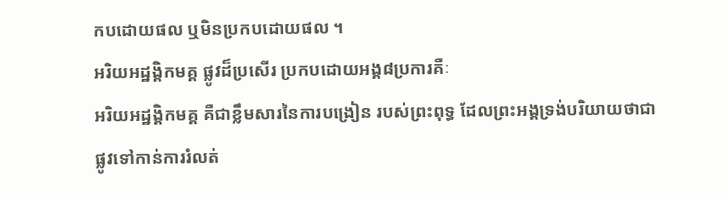កបដោយផល ឬមិនប្រកបដោយផល ។
អរិយអដ្ឋង្គិកមគ្គ ផ្លូវដ៏ប្រសើរ ប្រកបដោយអង្គ៨ប្រការគឺៈ
អរិយអដ្ឋង្គិកមគ្គ គឺជាខ្លឹមសារនៃការបង្រៀន របស់ព្រះពុទ្ធ ដែលព្រះអង្គទ្រង់បរិយាយថាជាផ្លូវទៅកាន់ការរំលត់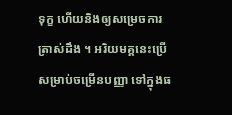ទុក្ខ ហើយនិងឲ្យសម្រេចការត្រាស់ដឹង ។ អរិយមគ្គនេះប្រើសម្រាប់ចម្រើនបញ្ញា ទៅក្នុងធ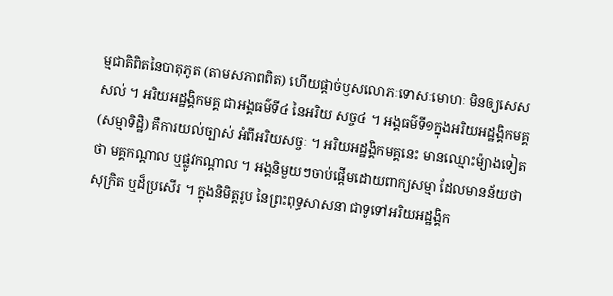ម្មជាតិពិតនៃបាតុភូត (តាមសភាពពិត) ហើយផ្តាច់ឫសលោភៈទោសៈមោហៈ មិនឲ្យសេសសល់ ។ អរិយអដ្ឋង្គិកមគ្គ ជាអង្គធម៌ទី៤ នៃអរិយ សច្ច៤ ។ អង្គធម៌ទី១ក្នុងអរិយអដ្ឋង្គិកមគ្គ (សម្មាទិដ្ឋិ) គឺការយល់ច្បាស់ អំពីអរិយសច្ចៈ ។ អរិយអដ្ឋង្គិកមគ្គនេះ មានឈ្មោះម៉្យាងទៀតថា មគ្គកណ្តាល ឬផ្លូវកណ្តាល ។ អង្គនិមួយៗចាប់ផ្តើមដោយពាក្យសម្មា ដែលមានន័យថាសុក្រិត ឬដ៏ប្រសើរ ។ ក្នុងនិមិត្តរូប នៃព្រះពុទ្ធសាសនា ជាទូទៅអរិយអដ្ឋង្គិក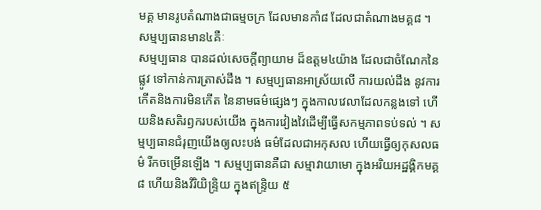មគ្គ មានរូបតំណាងជាធម្មចក្រ ដែលមានកាំ៨ ដែលជាតំណាងមគ្គ៨ ។
សម្មប្បធានមាន៤គឺៈ
សម្មប្បធាន បានដល់សេចក្តីព្យាយាម ដ៏ឧត្តម៤យ៉ាង ដែលជាចំណែកនៃផ្លូវ ទៅកាន់ការត្រាស់ដឹង ។ សម្មប្បធានអាស្រ័យលើ ការយល់ដឹង នូវការកើតនិងការមិនកើត នៃនាមធម៌ផ្សេងៗ ក្នុងកាលវេលាដែលកន្លងទៅ ហើយនិងសតិរឭករបស់យើង ក្នុងការវៀងវៃដើម្បីធ្វើសកម្មភាពទប់ទល់ ។ សម្មប្បធានជំរុញយើងឲ្យលះបង់ ធម៌ដែលជាអកុសល ហើយធ្វើឲ្យកុសលធម៌ រីកចម្រើនឡើង ។ សម្មប្បធានគឺជា សម្មាវាយាមោ ក្នុងអរិយអដ្ឋង្គិកមគ្គ៨ ហើយនិងវិរិយិន្រ្ទិយ ក្នុងឥន្រ្ទិយ ៥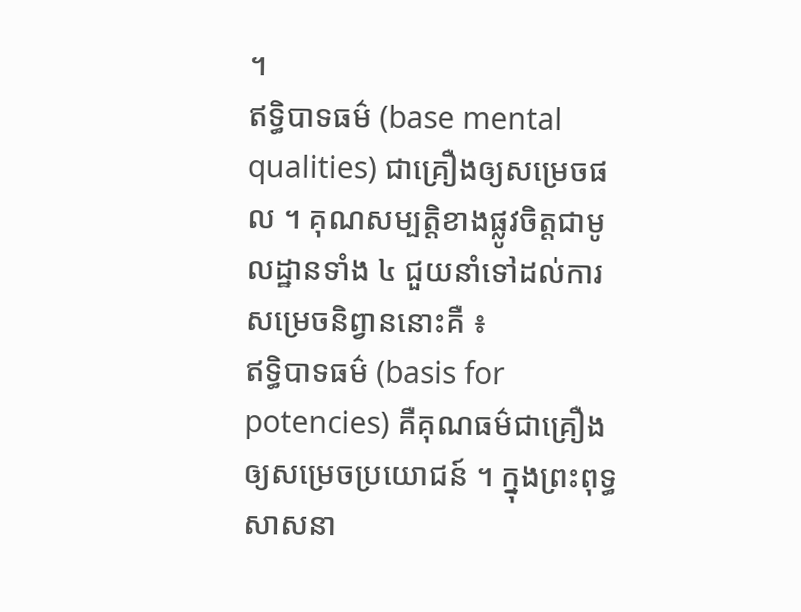។
ឥទ្ធិបាទធម៌ (base mental qualities) ជាគ្រឿងឲ្យសម្រេចផល ។ គុណសម្បត្តិខាងផ្លូវចិត្តជាមូលដ្ឋានទាំង ៤ ជួយនាំទៅដល់ការសម្រេចនិព្វាននោះគឺ ៖
ឥទ្ធិបាទធម៌ (basis for potencies) គឺគុណធម៌ជាគ្រឿង ឲ្យសម្រេចប្រយោជន៍ ។ ក្នុងព្រះពុទ្ធសាសនា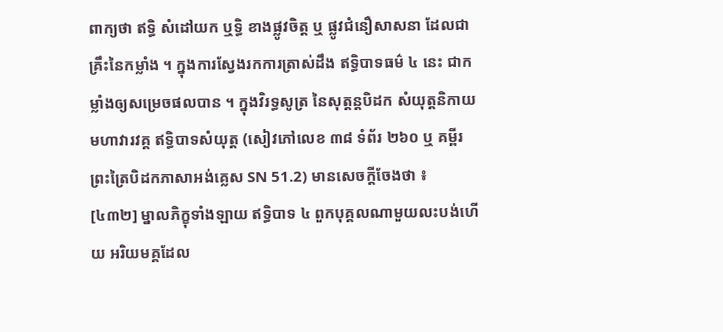ពាក្យថា ឥទ្ធិ សំដៅយក ឬទ្ធិ ខាងផ្លូវចិត្ត ឬ ផ្លូវជំនឿសាសនា ដែលជាគ្រឹះនៃកម្លាំង ។ ក្នុងការស្វែងរកការត្រាស់ដឹង ឥទ្ធិបាទធម៌ ៤ នេះ ជាកម្លាំងឲ្យសម្រេចផលបាន ។ ក្នុងវិរទ្ធសូត្រ នៃសុត្តន្តបិដក សំយុត្តនិកាយ មហាវារវគ្គ ឥទ្ធិបាទសំយុត្ត (សៀវភៅលេខ ៣៨ ទំព័រ ២៦០ ឬ គម្ពីរព្រះត្រៃបិដកភាសាអង់គ្លេស SN 51.2) មានសេចក្តីចែងថា ៖
[៤៣២] ម្នាលភិក្ខុទាំងឡាយ ឥទ្ធិបាទ ៤ ពួកបុគ្គលណាមួយលះបង់ហើយ អរិយមគ្គដែល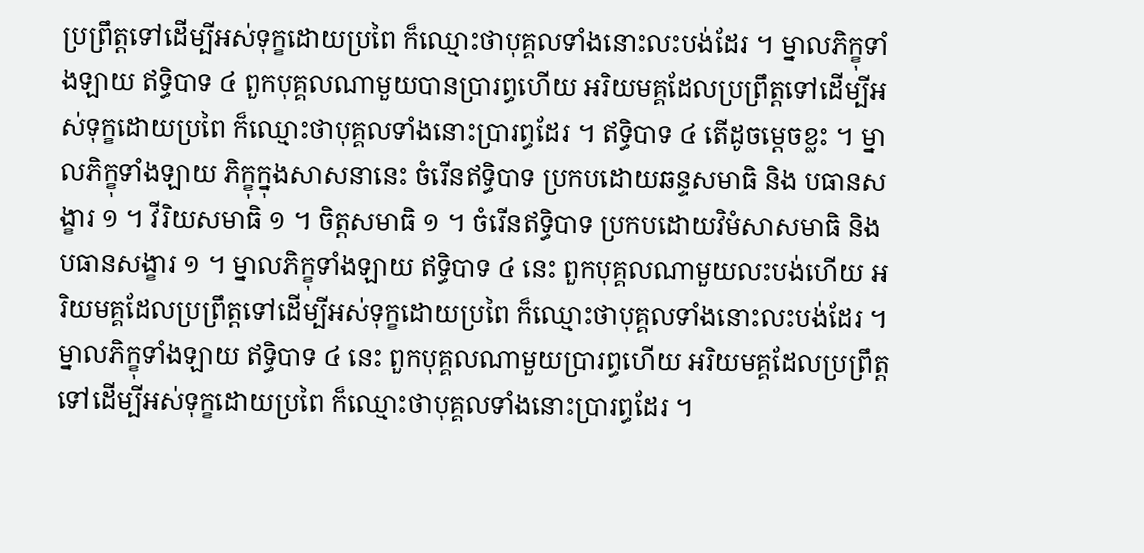ប្រព្រឹត្តទៅដើម្បីអស់ទុក្ខដោយប្រពៃ ក៏ឈ្មោះថាបុគ្គលទាំងនោះលះបង់ដែរ ។ ម្នាលភិក្ខុទាំងឡាយ ឥទ្ធិបាទ ៤ ពួកបុគ្គលណាមួយបានប្រារព្ធហើយ អរិយមគ្គដែលប្រព្រឹត្តទៅដើម្បីអស់ទុក្ខដោយប្រពៃ ក៏ឈ្មោះថាបុគ្គលទាំងនោះប្រារព្ធដែរ ។ ឥទ្ធិបាទ ៤ តើដូចម្តេចខ្លះ ។ ម្នាលភិក្ខុទាំងឡាយ ភិក្ខុក្នុងសាសនានេះ ចំរើនឥទ្ធិបាទ ប្រកបដោយឆន្ទសមាធិ និង បធានសង្ខារ ១ ។ វីរិយសមាធិ ១ ។ ចិត្តសមាធិ ១ ។ ចំរើនឥទ្ធិបាទ ប្រកបដោយវិមំសាសមាធិ និង បធានសង្ខារ ១ ។ ម្នាលភិក្ខុទាំងឡាយ ឥទ្ធិបាទ ៤ នេះ ពួកបុគ្គលណាមួយលះបង់ហើយ អរិយមគ្គដែលប្រព្រឹត្តទៅដើម្បីអស់ទុក្ខដោយប្រពៃ ក៏ឈ្មោះថាបុគ្គលទាំងនោះលះបង់ដែរ ។ ម្នាលភិក្ខុទាំងឡាយ ឥទ្ធិបាទ ៤ នេះ ពួកបុគ្គលណាមួយប្រារព្ធហើយ អរិយមគ្គដែលប្រព្រឹត្តទៅដើម្បីអស់ទុក្ខដោយប្រពៃ ក៏ឈ្មោះថាបុគ្គលទាំងនោះប្រារព្ធដែរ ។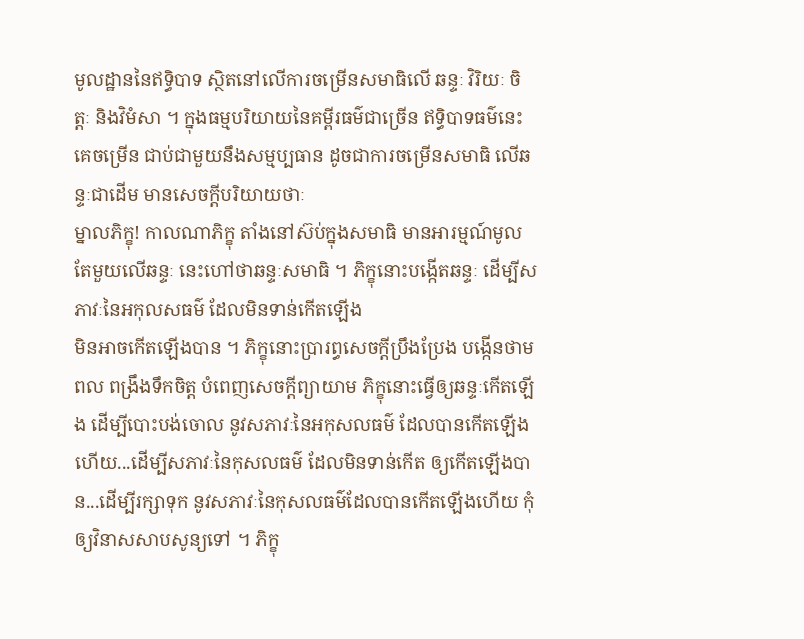មូលដ្ឋាននៃឥទ្ធិបាទ ស្ថិតនៅលើការចម្រើនសមាធិលើ ឆន្ទៈ វិរិយៈ ចិត្តៈ និងវិមំសា ។ ក្នុងធម្មបរិយាយនៃគម្ពីរធម៌ជាច្រើន ឥទ្ធិបាទធម៌នេះគេចម្រើន ជាប់ជាមួយនឹងសម្មប្បធាន ដូចជាការចម្រើនសមាធិ លើឆន្ទៈជាដើម មានសេចក្តីបរិយាយថាៈ
ម្នាលភិក្ខុ! កាលណាភិក្ខុ តាំងនៅស៊ប់ក្នុងសមាធិ មានអារម្មណ៍មូលតែមួយលើឆន្ទៈ នេះហៅថាឆន្ទៈសមាធិ ។ ភិក្ខុនោះបង្កើតឆន្ទៈ ដើម្បីសភាវៈនៃអកុលសធម៌ ដែលមិនទាន់កើតឡើង
មិនអាចកើតឡើងបាន ។ ភិក្ខុនោះប្រារព្ធសេចក្តីប្រឹងប្រែង បង្កើនថាមពល ពង្រឹងទឹកចិត្ត បំពេញសេចក្តីព្យាយាម ភិក្ខុនោះធ្វើឲ្យឆន្ទៈកើតឡើង ដើម្បីបោះបង់ចោល នូវសភាវៈនៃអកុសលធម៌ ដែលបានកើតឡើងហើយ...ដើម្បីសភាវៈនៃកុសលធម៌ ដែលមិនទាន់កើត ឲ្យកើតឡើងបាន...ដើម្បីរក្សាទុក នូវសភាវៈនៃកុសលធម៌ដែលបានកើតឡើងហើយ កុំឲ្យវិនាសសាបសូន្យទៅ ។ ភិក្ខុ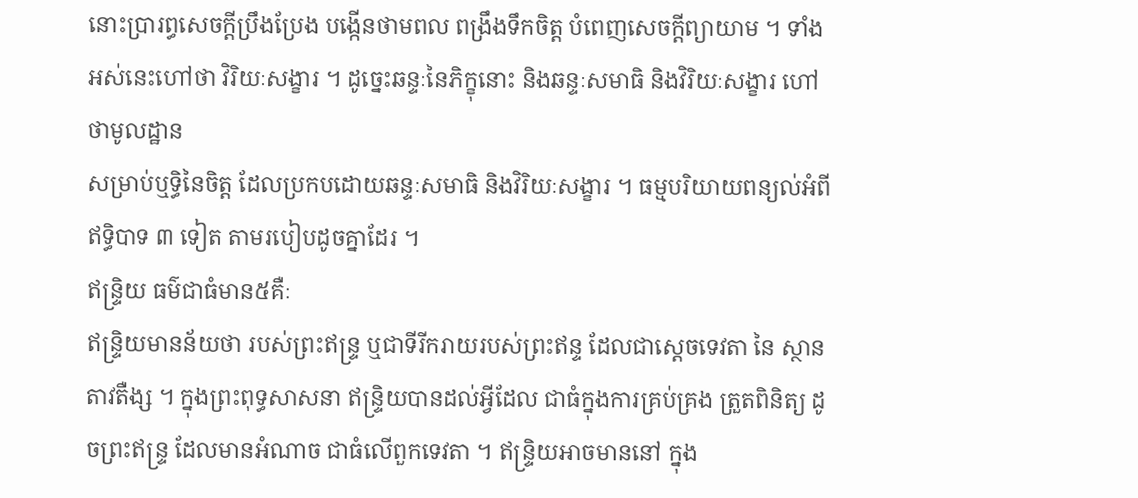នោះប្រារព្ធសេចក្តីប្រឹងប្រែង បង្កើនថាមពល ពង្រឹងទឹកចិត្ត បំពេញសេចក្តីព្យាយាម ។ ទាំងអស់នេះហៅថា វិរិយៈសង្ខារ ។ ដូច្នេះឆន្ទៈនៃភិក្ខុនោះ និងឆន្ទៈសមាធិ និងវិរិយៈសង្ខារ ហៅថាមូលដ្ឋាន
សម្រាប់ឬទ្ធិនៃចិត្ត ដែលប្រកបដោយឆន្ទៈសមាធិ និងវិរិយៈសង្ខារ ។ ធម្មបរិយាយពន្យល់អំពី ឥទ្ធិបាទ ៣ ទៀត តាមរបៀបដូចគ្នាដែរ ។
ឥន្រ្ទិយ ធម៌ជាធំមាន៥គឺៈ
ឥន្រ្ទិយមានន័យថា របស់ព្រះឥន្រ្ទ ឬជាទីរីករាយរបស់ព្រះឥន្ទ ដែលជាស្តេចទេវតា នៃ ស្ថានតាវតឺង្ស ។ ក្នុងព្រះពុទ្ធសាសនា ឥន្រ្ទិយបានដល់អ្វីដែល ជាធំក្នុងការគ្រប់គ្រង ត្រួតពិនិត្យ ដូចព្រះឥន្រ្ទ ដែលមានអំណាច ជាធំលើពួកទេវតា ។ ឥន្រ្ទិយអាចមាននៅ ក្នុង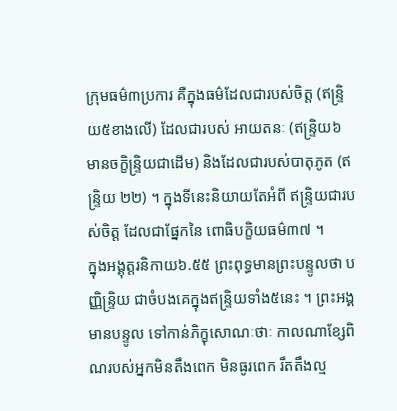ក្រុមធម៌៣ប្រការ គឺក្នុងធម៌ដែលជារបស់ចិត្ត (ឥន្រ្ទិយ៥ខាងលើ) ដែលជារបស់ អាយតនៈ (ឥន្រ្ទិយ៦ មានចក្ខិន្រ្ទិយជាដើម) និងដែលជារបស់បាតុភូត (ឥន្រ្ទិយ ២២) ។ ក្នុងទីនេះនិយាយតែអំពី ឥន្រ្ទិយជារបស់ចិត្ត ដែលជាផ្នែកនៃ ពោធិបក្ខិយធម៌៣៧ ។
ក្នុងអង្គុត្តរនិកាយ៦.៥៥ ព្រះពុទ្ធមានព្រះបន្ទូលថា បញ្ញិន្រ្ទិយ ជាចំបងគេក្នុងឥន្រ្ទិយទាំង៥នេះ ។ ព្រះអង្គមានបន្ទូល ទៅកាន់ភិក្ខុសោណៈថាៈ កាលណាខ្សែពិណរបស់អ្នកមិនតឹងពេក មិនធូរពេក រឹតតឹងល្ម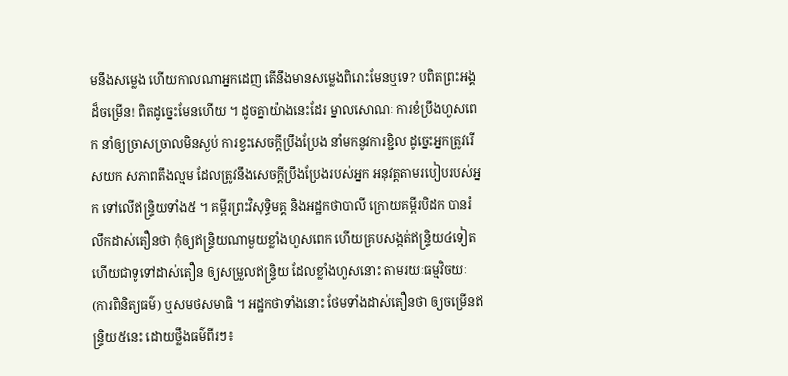មនឹងសម្លេង ហើយកាលណាអ្នកដេញ តើនឹងមានសម្លេងពិរោះមែនឬទេ? បពិតព្រះអង្គដ៏ចម្រើន! ពិតដូច្នេះមែនហើយ ។ ដូចគ្នាយ៉ាងនេះដែរ ម្នាលសោណៈ ការខំប្រឹងហួសពេក នាំឲ្យច្រាសច្រាលមិនស្ងប់ ការខ្វះសេចក្តីប្រឹងប្រែង នាំមកនូវការខ្ជិល ដូច្នេះអ្នកត្រូវរើសយក សភាពតឹងល្មម ដែលត្រូវនឹងសេចក្តីប្រឹងប្រែងរបស់អ្នក អនុវត្តតាមរបៀបរបស់អ្នក ទៅលើឥន្រ្ទិយទាំង៥ ។ គម្ពីរព្រះវិសុទ្ធិមគ្គ និងអដ្ឋកថាបាលី ក្រោយគម្ពីរបិដក បានរំលឹកដាស់តឿនថា កុំឲ្យឥន្រ្ទិយណាមួយខ្លាំងហួសពេក ហើយគ្របសង្កត់ឥន្រ្ទិយ៤ទៀត ហើយជាទូទៅដាស់តឿន ឲ្យសម្រួលឥន្រ្ទិយ ដែលខ្លាំងហួសនោះ តាមរយៈធម្មវិចយៈ (ការពិនិត្យធម៌) ឬសមថសមាធិ ។ អដ្ឋកថាទាំងនោះ ថែមទាំងដាស់តឿនថា ឲ្យចម្រើនឥន្រ្ទិយ៥នេះ ដោយថ្លឹងធម៌ពីរៗ៖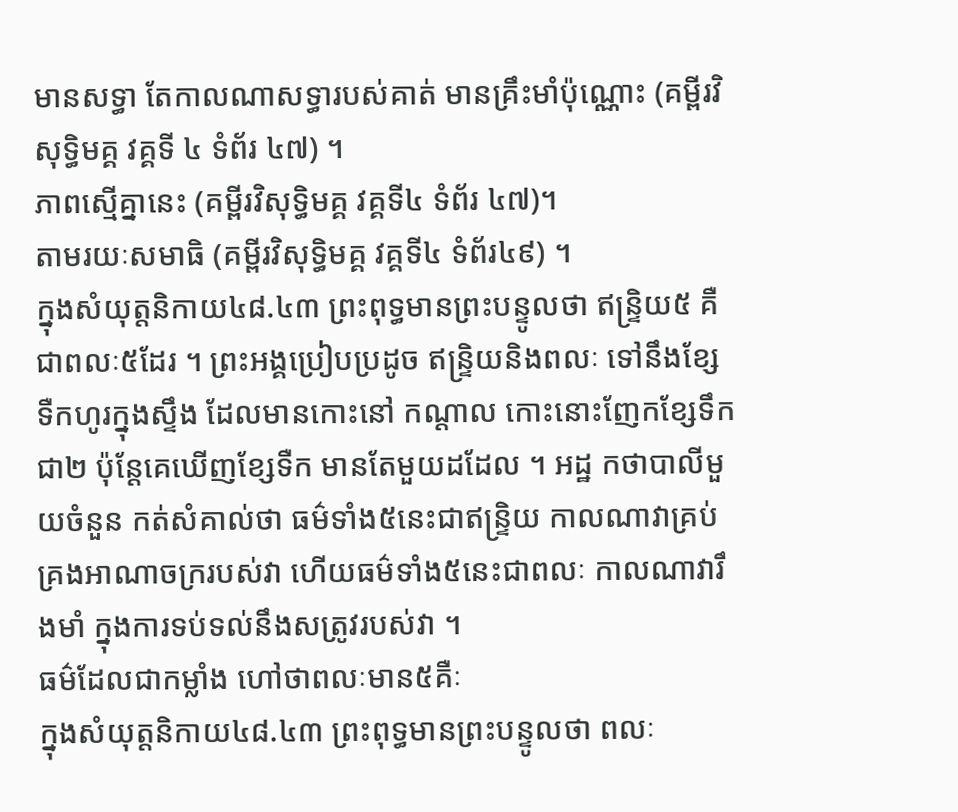មានសទ្ធា តែកាលណាសទ្ធារបស់គាត់ មានគ្រឹះមាំប៉ុណ្ណោះ (គម្ពីរវិសុទ្ធិមគ្គ វគ្គទី ៤ ទំព័រ ៤៧) ។
ភាពស្មើគ្នានេះ (គម្ពីរវិសុទ្ធិមគ្គ វគ្គទី៤ ទំព័រ ៤៧)។
តាមរយៈសមាធិ (គម្ពីរវិសុទ្ធិមគ្គ វគ្គទី៤ ទំព័រ៤៩) ។
ក្នុងសំយុត្តនិកាយ៤៨.៤៣ ព្រះពុទ្ធមានព្រះបន្ទូលថា ឥន្រ្ទិយ៥ គឺជាពលៈ៥ដែរ ។ ព្រះអង្គប្រៀបប្រដូច ឥន្រ្ទិយនិងពលៈ ទៅនឹងខ្សែទឺកហូរក្នុងស្ទឹង ដែលមានកោះនៅ កណ្តាល កោះនោះញែកខ្សែទឹកជា២ ប៉ុន្តែគេឃើញខ្សែទឺក មានតែមួយដដែល ។ អដ្ឋ កថាបាលីមួយចំនួន កត់សំគាល់ថា ធម៌ទាំង៥នេះជាឥន្រ្ទិយ កាលណាវាគ្រប់គ្រងអាណាចក្ររបស់វា ហើយធម៌ទាំង៥នេះជាពលៈ កាលណាវារឹងមាំ ក្នុងការទប់ទល់នឹងសត្រូវរបស់វា ។
ធម៌ដែលជាកម្លាំង ហៅថាពលៈមាន៥គឺៈ
ក្នុងសំយុត្តនិកាយ៤៨.៤៣ ព្រះពុទ្ធមានព្រះបន្ទូលថា ពលៈ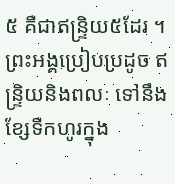៥ គឺជាឥន្រ្ទិយ៥ដែរ ។ ព្រះអង្គប្រៀបប្រដូច ឥន្រ្ទិយនិងពលៈ ទៅនឹងខ្សែទឺកហូរក្នុង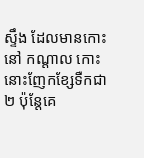ស្ទឹង ដែលមានកោះនៅ កណ្តាល កោះនោះញែកខ្សែទឺកជា២ ប៉ុន្តែគេ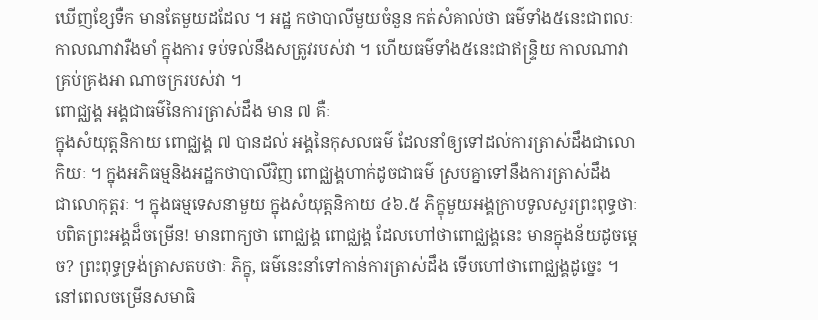ឃើញខ្សែទឺក មានតែមួយដដែល ។ អដ្ឋ កថាបាលីមួយចំនួន កត់សំគាល់ថា ធម៌ទាំង៥នេះជាពលៈ កាលណាវារឺងមាំ ក្នុងការ ទប់ទល់នឹងសត្រូវរបស់វា ។ ហើយធម៌ទាំង៥នេះជាឥន្រ្ទិយ កាលណាវាគ្រប់គ្រងអា ណាចក្ររបស់វា ។
ពោជ្ឈង្គ អង្គជាធម៌នៃការត្រាស់ដឹង មាន ៧ គឺៈ
ក្នុងសំយុត្តនិកាយ ពោជ្ឈង្គ ៧ បានដល់ អង្គនៃកុសលធម៌ ដែលនាំឲ្យទៅដល់ការត្រាស់ដឹងជាលោកិយៈ ។ ក្នុងអភិធម្មនិងអដ្ឋកថាបាលីវិញ ពោជ្ឈង្គហាក់ដូចជាធម៌ ស្របគ្នាទៅនឹងការត្រាស់ដឹង
ជាលោកុត្តរៈ ។ ក្នុងធម្មទេសនាមួយ ក្នុងសំយុត្តនិកាយ ៤៦.៥ ភិក្ខុមួយអង្គក្រាបទូលសួរព្រះពុទ្ធថាៈ បពិតព្រះអង្គដ៏ចម្រើន! មានពាក្យថា ពោជ្ឈង្គ ពោជ្ឈង្គ ដែលហៅថាពោជ្ឈង្គនេះ មានក្នុងន័យដូចម្តេច? ព្រះពុទ្ធទ្រង់ត្រាសតបថាៈ ភិក្ខុ, ធម៌នេះនាំទៅកាន់ការត្រាស់ដឹង ទើបហៅថាពោជ្ឈង្គដូច្នេះ ។
នៅពេលចម្រើនសមាធិ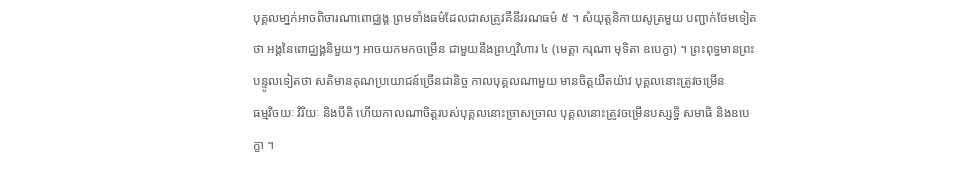បុគ្គលមា្នក់អាចពិចារណាពោជ្ឈង្គ ព្រមទាំងធម៌ដែលជាសត្រូវគឺនីវរណធម៌ ៥ ។ សំយុត្តនិកាយសូត្រមួយ បញ្ជាក់ថែមទៀតថា អង្គនៃពោជ្ឈង្គនិមួយៗ អាចយកមកចម្រើន ជាមួយនឹងព្រហ្មវិហារ ៤ (មេត្តា ករុណា មុទិតា ឧបេក្ខា) ។ ព្រះពុទ្ធមានព្រះបន្ទូលទៀតថា សតិមានគុណប្រយោជន៍ច្រើនជានិច្ច កាលបុគ្គលណាមួយ មានចិត្តយឺតយ៉ាវ បុគ្គលនោះត្រូវចម្រើន
ធម្មវិចយៈ វិរិយៈ និងបីតិ ហើយកាលណាចិត្តរបស់បុគ្គលនោះច្រាសច្រាល បុគ្គលនោះត្រូវចម្រើនបស្សទ្ធិ សមាធិ និងឧបេក្ខា ។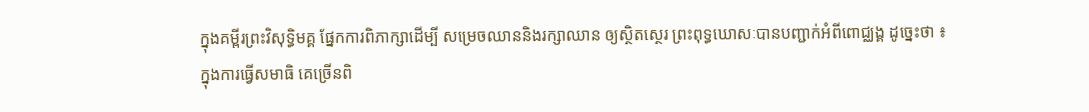ក្នុងគម្ពីរព្រះវិសុទ្ធិមគ្គ ផ្នែកការពិភាក្សាដើម្បី សម្រេចឈាននិងរក្សាឈាន ឲ្យស្ថិតស្ថេរ ព្រះពុទ្ធឃោសៈបានបញ្ជាក់អំពីពោជ្ឈង្គ ដូច្នេះថា ៖
ក្នុងការធ្វើសមាធិ គេច្រើនពិ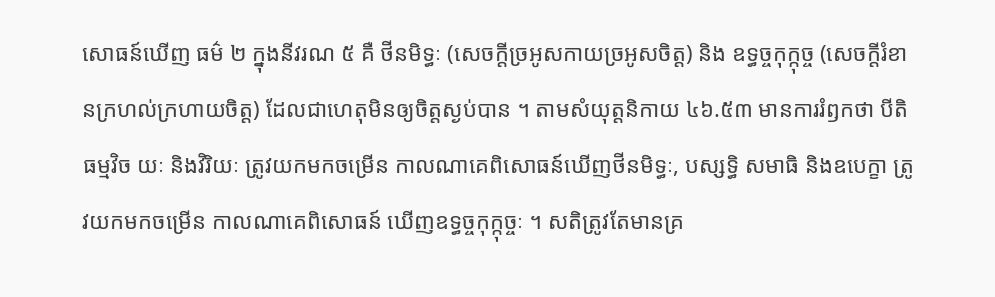សោធន៍ឃើញ ធម៌ ២ ក្នុងនីវរណ ៥ គឺ ថីនមិទ្ធៈ (សេចក្តីច្រអូសកាយច្រអូសចិត្ត) និង ឧទ្ធច្ចកុក្កុច្ច (សេចក្តីរំខានក្រហល់ក្រហាយចិត្ត) ដែលជាហេតុមិនឲ្យចិត្តស្ងប់បាន ។ តាមសំយុត្តនិកាយ ៤៦.៥៣ មានការរំឭកថា បីតិ ធម្មវិច យៈ និងវិរិយៈ ត្រូវយកមកចម្រើន កាលណាគេពិសោធន៍ឃើញថីនមិទ្ធៈ, បស្សទ្ធិ សមាធិ និងឧបេក្ខា ត្រូវយកមកចម្រើន កាលណាគេពិសោធន៍ ឃើញឧទ្ធច្ចកុក្កុច្ចៈ ។ សតិត្រូវតែមានគ្រ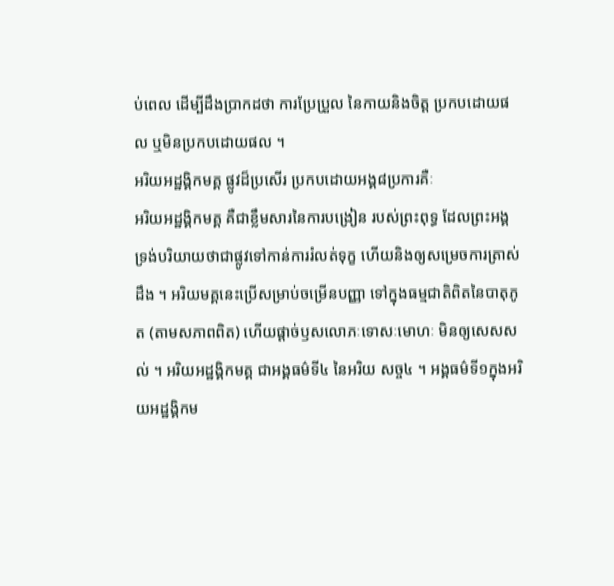ប់ពេល ដើម្បីដឹងប្រាកដថា ការប្រែប្រួល នៃកាយនិងចិត្ត ប្រកបដោយផល ឬមិនប្រកបដោយផល ។
អរិយអដ្ឋង្គិកមគ្គ ផ្លូវដ៏ប្រសើរ ប្រកបដោយអង្គ៨ប្រការគឺៈ
អរិយអដ្ឋង្គិកមគ្គ គឺជាខ្លឹមសារនៃការបង្រៀន របស់ព្រះពុទ្ធ ដែលព្រះអង្គទ្រង់បរិយាយថាជាផ្លូវទៅកាន់ការរំលត់ទុក្ខ ហើយនិងឲ្យសម្រេចការត្រាស់ដឹង ។ អរិយមគ្គនេះប្រើសម្រាប់ចម្រើនបញ្ញា ទៅក្នុងធម្មជាតិពិតនៃបាតុភូត (តាមសភាពពិត) ហើយផ្តាច់ឫសលោភៈទោសៈមោហៈ មិនឲ្យសេសសល់ ។ អរិយអដ្ឋង្គិកមគ្គ ជាអង្គធម៌ទី៤ នៃអរិយ សច្ច៤ ។ អង្គធម៌ទី១ក្នុងអរិយអដ្ឋង្គិកម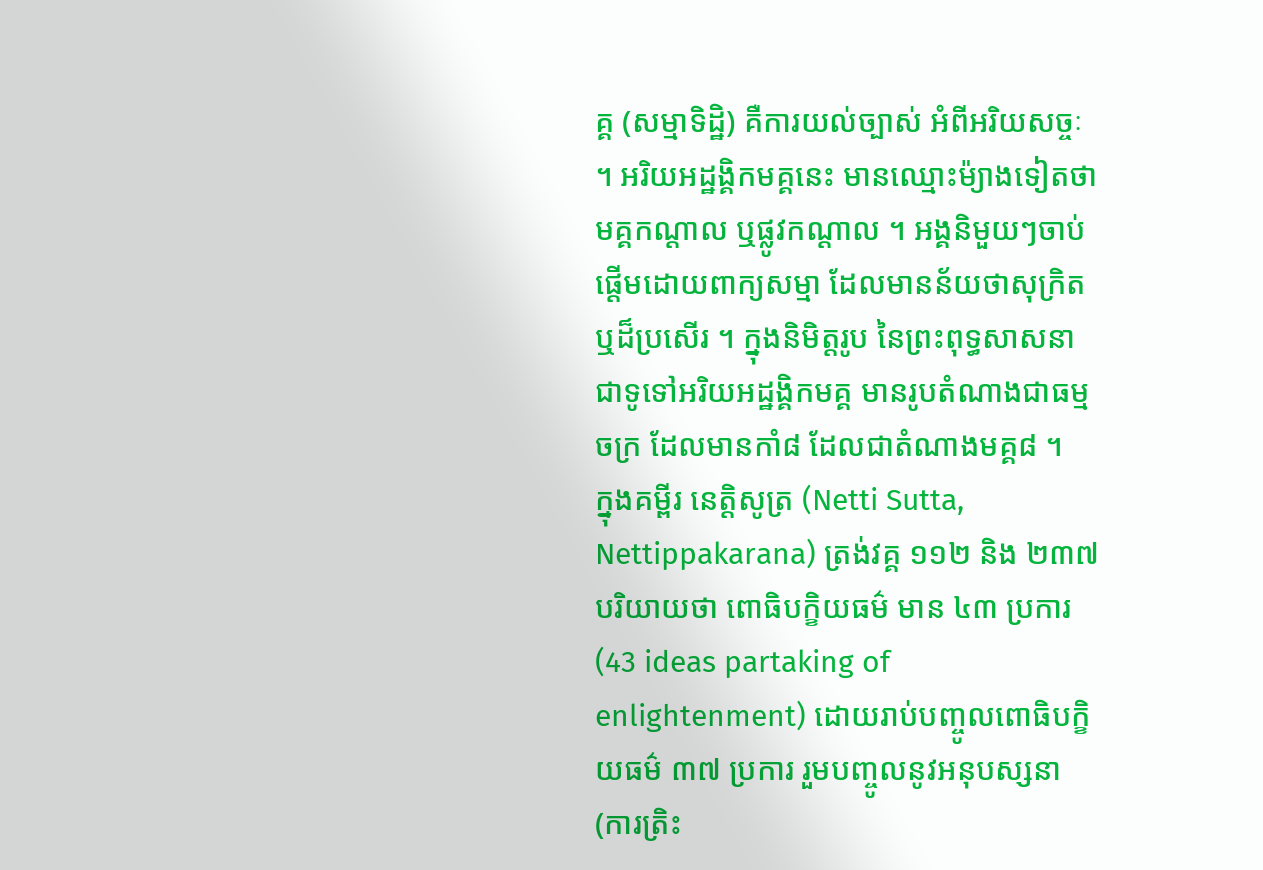គ្គ (សម្មាទិដ្ឋិ) គឺការយល់ច្បាស់ អំពីអរិយសច្ចៈ ។ អរិយអដ្ឋង្គិកមគ្គនេះ មានឈ្មោះម៉្យាងទៀតថា មគ្គកណ្តាល ឬផ្លូវកណ្តាល ។ អង្គនិមួយៗចាប់ផ្តើមដោយពាក្យសម្មា ដែលមានន័យថាសុក្រិត ឬដ៏ប្រសើរ ។ ក្នុងនិមិត្តរូប នៃព្រះពុទ្ធសាសនា ជាទូទៅអរិយអដ្ឋង្គិកមគ្គ មានរូបតំណាងជាធម្មចក្រ ដែលមានកាំ៨ ដែលជាតំណាងមគ្គ៨ ។
ក្នុងគម្ពីរ នេត្តិសូត្រ (Netti Sutta, Nettippakarana) ត្រង់វគ្គ ១១២ និង ២៣៧ បរិយាយថា ពោធិបក្ខិយធម៌ មាន ៤៣ ប្រការ (43 ideas partaking of enlightenment) ដោយរាប់បញ្ចូលពោធិបក្ខិយធម៌ ៣៧ ប្រការ រួមបញ្ចូលនូវអនុបស្សនា (ការត្រិះ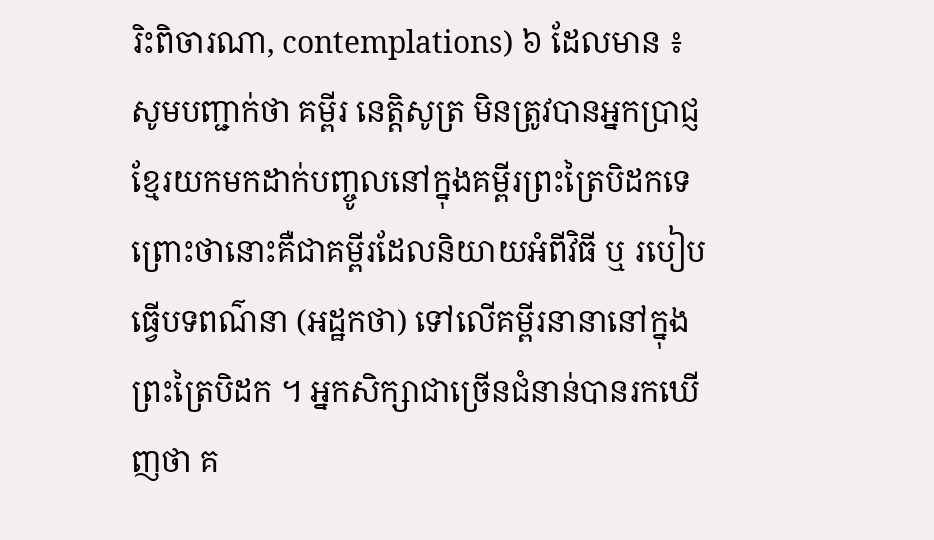រិះពិចារណា, contemplations) ៦ ដែលមាន ៖
សូមបញ្ជាក់ថា គម្ពីរ នេត្តិសូត្រ មិនត្រូវបានអ្នកប្រាជ្ញខ្មែរយកមកដាក់បញ្ចូលនៅក្នុងគម្ពីរព្រះត្រៃបិដកទេ ព្រោះថានោះគឺជាគម្ពីរដែលនិយាយអំពីវិធី ឬ របៀបធ្វើបទពណ៌នា (អដ្ឋកថា) ទៅលើគម្ពីរនានានៅក្នុងព្រះត្រៃបិដក ។ អ្នកសិក្សាជាច្រើនជំនាន់បានរកឃើញថា គ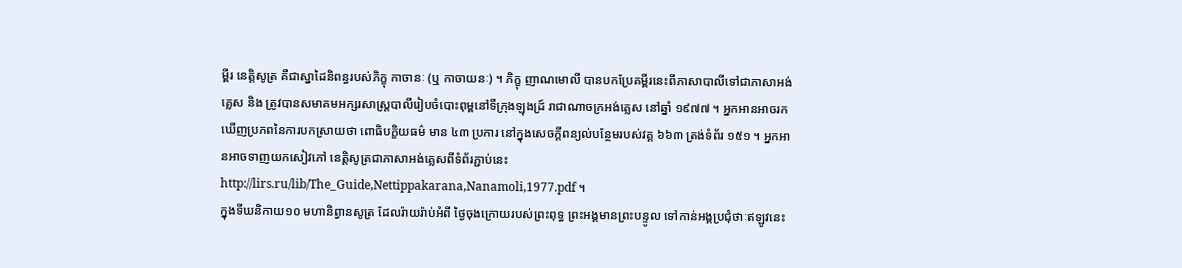ម្ពីរ នេត្តិសូត្រ គឺជាស្នាដៃនិពន្ធរបស់ភិក្ខុ កាចានៈ (ឬ កាចាយនៈ) ។ ភិក្ខុ ញាណមោលី បានបកប្រែគម្ពីរនេះពីភាសាបាលីទៅជាភាសាអង់គ្លេស និង ត្រូវបានសមាគមអក្សរសាស្ត្របាលីរៀបចំបោះពុម្ពនៅទីក្រុងឡុងដ្រ៍ រាជាណាចក្រអង់គ្លេស នៅឆ្នាំ ១៩៧៧ ។ អ្នកអានអាចរកឃើញប្រភពនៃការបកស្រាយថា ពោធិបក្ខិយធម៌ មាន ៤៣ ប្រការ នៅក្នុងសេចក្តីពន្យល់បន្ថែមរបស់វគ្គ ៦៦៣ ត្រង់ទំព័រ ១៥១ ។ អ្នកអានអាចទាញយកសៀវភៅ នេត្តិសូត្រជាភាសាអង់គ្លេសពីទំព័រភ្ជាប់នេះ http://lirs.ru/lib/The_Guide,Nettippakarana,Nanamoli,1977.pdf ។
ក្នុងទីឃនិកាយ១០ មហានិព្វានសូត្រ ដែលរ៉ាយរ៉ាប់អំពី ថ្ងៃចុងក្រោយរបស់ព្រះពុទ្ធ ព្រះអង្គមានព្រះបន្ទូល ទៅកាន់អង្គប្រជុំថាៈឥឡូវនេះ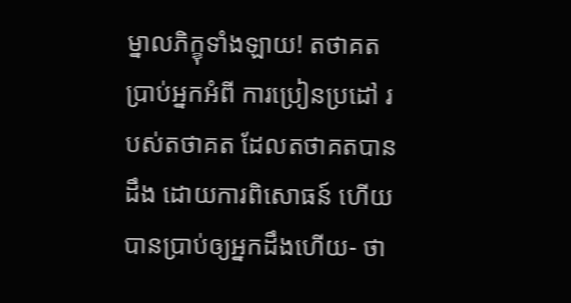ម្នាលភិក្ខុទាំងឡាយ! តថាគតប្រាប់អ្នកអំពី ការប្រៀនប្រដៅ របស់តថាគត ដែលតថាគតបានដឹង ដោយការពិសោធន៍ ហើយបានប្រាប់ឲ្យអ្នកដឹងហើយ- ថា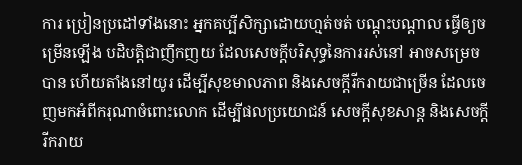ការ ប្រៀនប្រដៅទាំងនោះ អ្នកគប្បីសិក្សាដោយហ្មត់ចត់ បណ្តុះបណ្តាល ធ្វើឲ្យចម្រើនឡើង បដិបត្តិជាញឹកញយ ដែលសេចក្តីបរិសុទ្ធនៃការរស់នៅ អាចសម្រេចបាន ហើយតាំងនៅយូរ ដើម្បីសុខមាលភាព និងសេចក្តីរីករាយជាច្រើន ដែលចេញមកអំពីករុណាចំពោះលោក ដើម្បីផលប្រយោជន៍ សេចក្តីសុខសាន្ត និងសេចក្តីរីករាយ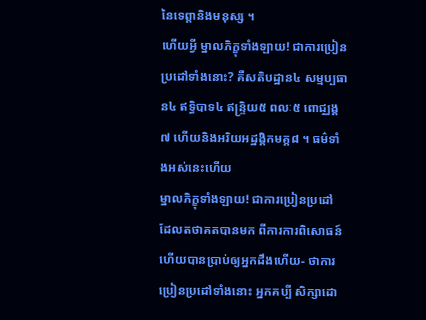នៃទេព្តានិងមនុស្ស ។
ហើយអ្វី ម្នាលភិក្ខុទាំងឡាយ! ជាការប្រៀនប្រដៅទាំងនោះ? គឺសតិបដ្ឋាន៤ សម្មប្បធាន៤ ឥទ្ធិបាទ៤ ឥន្រ្ទិយ៥ ពលៈ៥ ពោជ្ឈង្គ៧ ហើយនិងអរិយអដ្ឋង្គិកមគ្គ៨ ។ ធម៌ទាំងអស់នេះហើយ
ម្នាលភិក្ខុទាំងឡាយ! ជាការប្រៀនប្រដៅ ដែលតថាគតបានមក ពីការការពិសោធន៍ ហើយបានប្រាប់ឲ្យអ្នកដឹងហើយ- ថាការប្រៀនប្រដៅទាំងនោះ អ្នកគប្បី សិក្សាដោ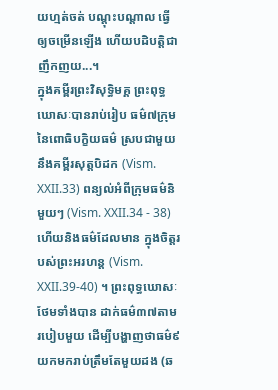យហ្មត់ចត់ បណ្តុះបណ្តាល ធ្វើឲ្យចម្រើនឡើង ហើយបដិបត្តិជាញឹកញយ...។
ក្នុងគម្ពីរព្រះវិសុទ្ធិមគ្គ ព្រះពុទ្ធឃោសៈបានរាប់រៀប ធម៌៧ក្រុមនៃពោធិបក្ខិយធម៌ ស្របជាមួយនឹងគម្ពីរសុត្តបិដក (Vism. XXII.33) ពន្យល់អំពីក្រុមធម៌និមួយៗ (Vism. XXII.34 - 38) ហើយនិងធម៌ដែលមាន ក្នុងចិត្តរបស់ព្រះអរហន្ត (Vism. XXII.39-40) ។ ព្រះពុទ្ធឃោសៈថែមទាំងបាន ដាក់ធម៌៣៧តាមរបៀបមួយ ដើម្បីបង្ហាញថាធម៌៩ យកមករាប់ត្រឹមតែមួយដង (ឆ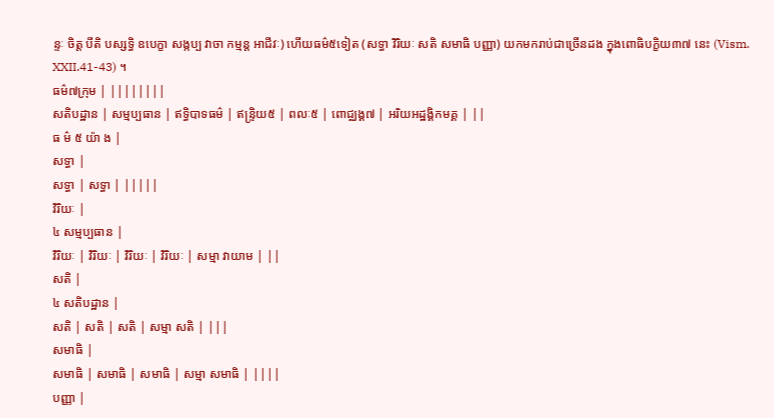ន្ទៈ ចិត្ត បីតិ បស្សទ្ធិ ឧបេក្ខា សង្កប្ប វាចា កម្មន្ត អាជីវៈ) ហើយធម៌៥ទៀត (សទ្ធា វិរិយៈ សតិ សមាធិ បញ្ញា) យកមករាប់ជាច្រើនដង ក្នុងពោធិបក្ខិយ៣៧ នេះ (Vism. XXII.41-43) ។
ធម៌៧ក្រុម | ||||||||
សតិបដ្ឋាន | សម្មប្បធាន | ឥទ្ធិបាទធម៌ | ឥន្រ្ទិយ៥ | ពលៈ៥ | ពោជ្ឈង្គ៧ | អរិយអដ្ឋង្គិកមគ្គ | ||
ធ ម៌ ៥ យ៉ា ង |
សទ្ធា |
សទ្ធា | សទ្ធា | |||||
វិរិយៈ |
៤ សម្មប្បធាន |
វិរិយៈ | វិរិយៈ | វិរិយៈ | វិរិយៈ | សម្មា វាយាម | ||
សតិ |
៤ សតិបដ្ឋាន |
សតិ | សតិ | សតិ | សម្មា សតិ | |||
សមាធិ |
សមាធិ | សមាធិ | សមាធិ | សម្មា សមាធិ | ||||
បញ្ញា |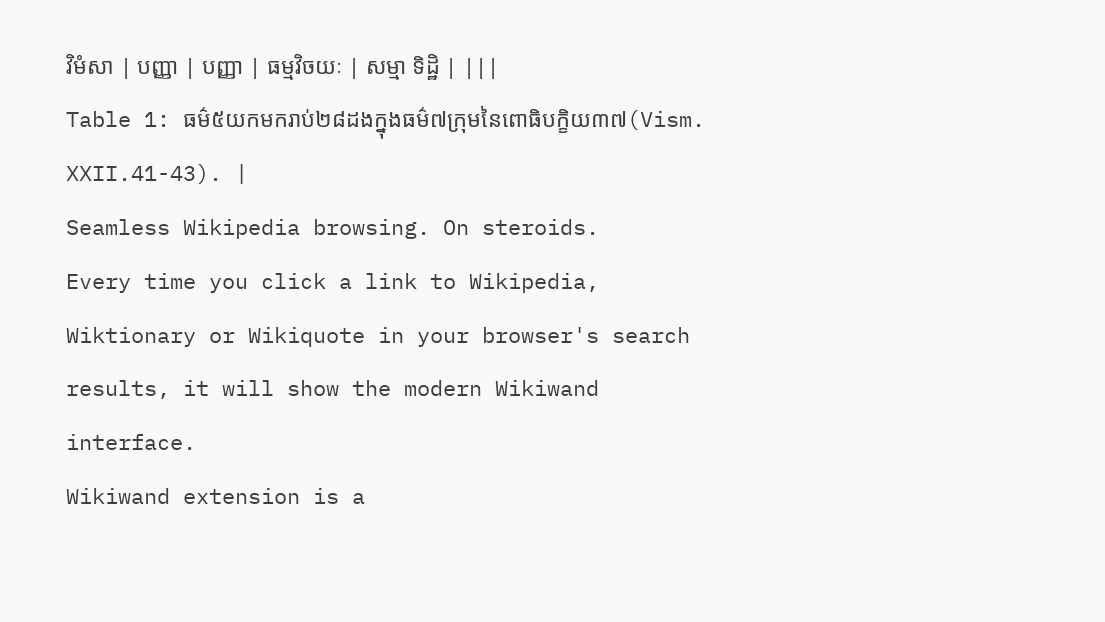វិមំសា | បញ្ញា | បញ្ញា | ធម្មវិចយៈ | សម្មា ទិដ្ឋិ | |||
Table 1: ធម៌៥យកមករាប់២៨ដងក្នុងធម៌៧ក្រុមនៃពោធិបក្ខិយ៣៧(Vism. XXII.41-43). |
Seamless Wikipedia browsing. On steroids.
Every time you click a link to Wikipedia, Wiktionary or Wikiquote in your browser's search results, it will show the modern Wikiwand interface.
Wikiwand extension is a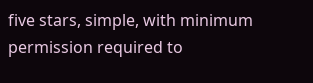five stars, simple, with minimum permission required to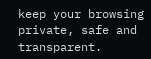keep your browsing private, safe and transparent.